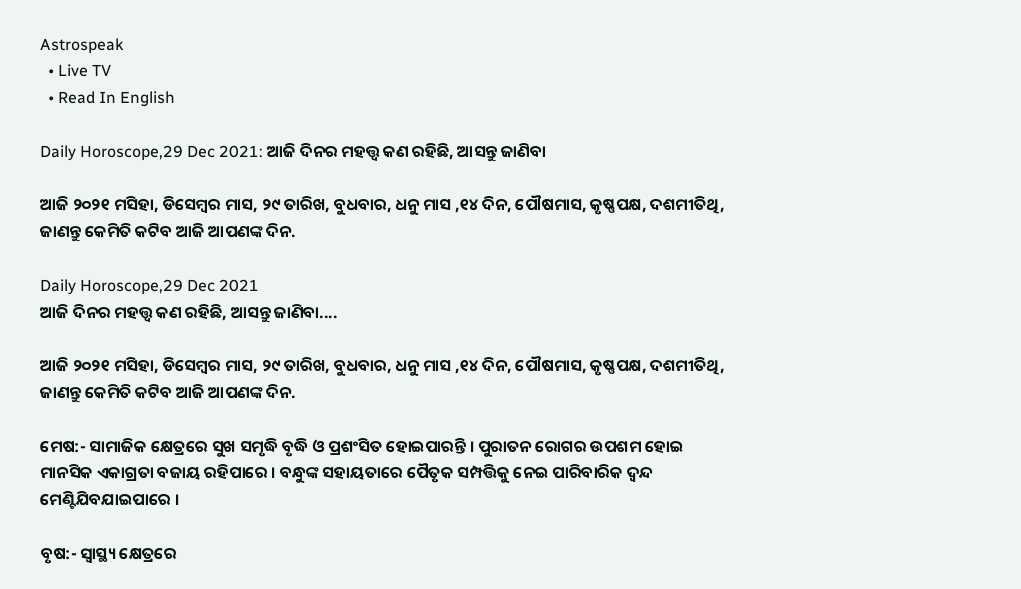Astrospeak
  • Live TV
  • Read In English

Daily Horoscope,29 Dec 2021: ଆଜି ଦିନର ମହତ୍ତ୍ୱ କଣ ରହିଛି, ଆସନ୍ତୁ ଜାଣିବା

ଆଜି ୨୦୨୧ ମସିହା, ଡିସେମ୍ବର ମାସ, ୨୯ ତାରିଖ, ବୁଧବାର, ଧନୁ ମାସ ,୧୪ ଦିନ, ପୌଷମାସ, କୃଷ୍ଣପକ୍ଷ, ଦଶମୀତିଥି, ଜାଣନ୍ତୁ କେମିତି କଟିବ ଆଜି ଆପଣଙ୍କ ଦିନ.

Daily Horoscope,29 Dec 2021
ଆଜି ଦିନର ମହତ୍ତ୍ୱ କଣ ରହିଛି, ଆସନ୍ତୁ ଜାଣିବା....

ଆଜି ୨୦୨୧ ମସିହା, ଡିସେମ୍ବର ମାସ, ୨୯ ତାରିଖ, ବୁଧବାର, ଧନୁ ମାସ ,୧୪ ଦିନ, ପୌଷମାସ, କୃଷ୍ଣପକ୍ଷ, ଦଶମୀତିଥି, ଜାଣନ୍ତୁ କେମିତି କଟିବ ଆଜି ଆପଣଙ୍କ ଦିନ.

ମେଷ:- ସାମାଜିକ କ୍ଷେତ୍ରରେ ସୁଖ ସମୃଦ୍ଧି ବୃଦ୍ଧି ଓ ପ୍ରଶଂସିତ ହୋଇପାରନ୍ତି । ପୁରାତନ ରୋଗର ଉପଶମ ହୋଇ ମାନସିକ ଏକାଗ୍ରତା ବଜାୟ ରହିପାରେ । ବନ୍ଧୁଙ୍କ ସହାୟତାରେ ପୈତୃକ ସମ୍ପତ୍ତିକୁ ନେଇ ପାରିବାରିକ ଦ୍ୱନ୍ଦ ମେଣ୍ଟିଯିବଯାଇପାରେ ।

ବୃଷ:- ସ୍ୱାସ୍ଥ୍ୟ କ୍ଷେତ୍ରରେ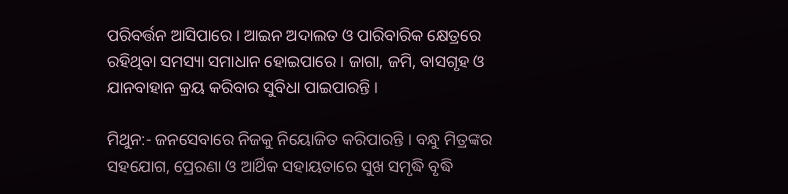ପରିବର୍ତ୍ତନ ଆସିପାରେ । ଆଇନ ଅଦାଲତ ଓ ପାରିବାରିକ କ୍ଷେତ୍ରରେ ରହିଥିବା ସମସ୍ୟା ସମାଧାନ ହୋଇପାରେ । ଜାଗା, ଜମି, ବାସଗୃହ ଓ ଯାନବାହାନ କ୍ରୟ କରିବାର ସୁବିଧା ପାଇପାରନ୍ତି ।

ମିଥୁନ:- ଜନସେବାରେ ନିଜକୁ ନିୟୋଜିତ କରିପାରନ୍ତି । ବନ୍ଧୁ ମିତ୍ରଙ୍କର ସହଯୋଗ, ପ୍ରେରଣା ଓ ଆର୍ଥିକ ସହାୟତାରେ ସୁଖ ସମୃଦ୍ଧି ବୃଦ୍ଧି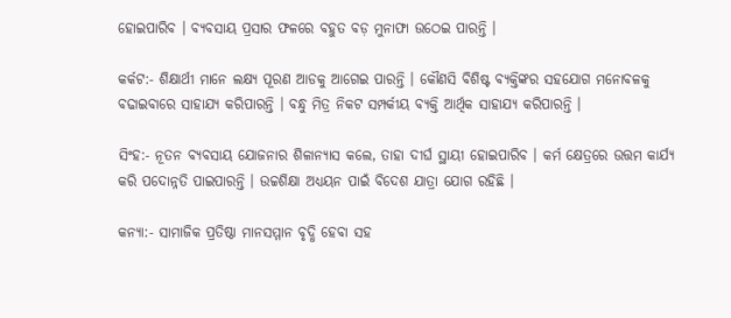ହୋଇପାରିବ । ବ୍ୟବସାୟ ପ୍ରସାର ଫଳରେ ବହୁତ ବଡ଼ ମୁନାଫା ଉଠେଇ ପାରନ୍ତି ।

କର୍କଟ:- ଶିକ୍ଷାର୍ଥୀ ମାନେ ଲକ୍ଷ୍ୟ ପୂରଣ ଆଡକୁ ଆଗେଇ ପାରନ୍ତି । କୌଣସି ବିଶିଷ୍ଟ ବ୍ୟକ୍ତିଙ୍କର ସହଯୋଗ ମନୋବଳକୁ ବଢାଇବାରେ ସାହାଯ୍ୟ କରିପାରନ୍ତି । ବନ୍ଧୁ ମିତ୍ର ନିକଟ ସମ୍ପର୍କୀୟ ବ୍ୟକ୍ତି ଆର୍ଥିକ ସାହାଯ୍ୟ କରିପାରନ୍ତି ।

ସିଂହ:- ନୂତନ ବ୍ୟବସାୟ ଯୋଜନାର ଶିଳାନ୍ୟାସ କଲେ, ତାହା ଦୀର୍ଘ ସ୍ଥାୟୀ ହୋଇପାରିବ । କର୍ମ କ୍ଷେତ୍ରରେ ଉତ୍ତମ କାର୍ଯ୍ୟ କରି ପଦୋନ୍ନତି ପାଇପାରନ୍ତି । ଉଚ୍ଚଶିକ୍ଷା ଅଧ୍ୟୟନ ପାଇଁ ବିଦେଶ ଯାତ୍ରା ଯୋଗ ରହିଛି ।

କନ୍ୟା:- ସାମାଜିକ ପ୍ରତିଷ୍ଠା ମାନସମ୍ମାନ ବୃଦ୍ଧି ହେବା ସହ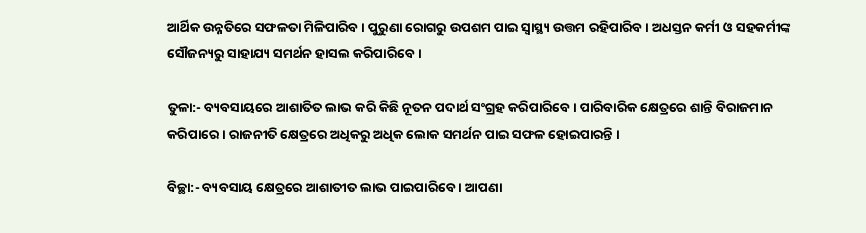ଆର୍ଥିକ ଉନ୍ନତିରେ ସଫଳତା ମିଳିପାରିବ । ପୁରୁଣା ରୋଗରୁ ଉପଶମ ପାଇ ସ୍ୱାସ୍ଥ୍ୟ ଉତ୍ତମ ରହିପାରିବ । ଅଧସ୍ତନ କର୍ମୀ ଓ ସହକର୍ମୀଙ୍କ ସୌଜନ୍ୟରୁ ସାହାଯ୍ୟ ସମର୍ଥନ ହାସଲ କରିପାରିବେ ।

ତୁଳା:- ବ୍ୟବସାୟରେ ଆଶାତିତ ଲାଭ କରି କିଛି ନୂତନ ପଦାର୍ଥ ସଂଗ୍ରହ କରିପାରିବେ । ପାରିବାରିକ କ୍ଷେତ୍ରରେ ଶାନ୍ତି ବିରାଜମାନ କରିପାରେ । ରାଜନୀତି କ୍ଷେତ୍ରରେ ଅଧିକରୁ ଅଧିକ ଲୋକ ସମର୍ଥନ ପାଇ ସଫଳ ହୋଇପାରନ୍ତି ।

ବିଚ୍ଛା:- ବ୍ୟବସାୟ କ୍ଷେତ୍ରରେ ଆଶାତୀତ ଲାଭ ପାଇପାରିବେ । ଆପଣା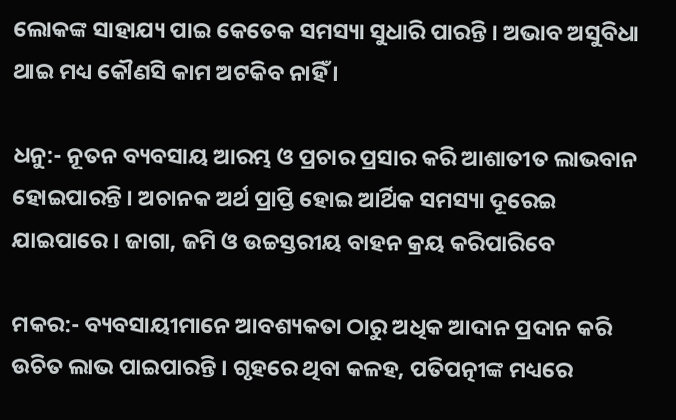ଲୋକଙ୍କ ସାହାଯ୍ୟ ପାଇ କେତେକ ସମସ୍ୟା ସୁଧାରି ପାରନ୍ତି । ଅଭାବ ଅସୁବିଧା ଥାଇ ମଧ୍ୟ କୌଣସି କାମ ଅଟକିବ ନାହିଁ ।

ଧନୁ:- ନୂତନ ବ୍ୟବସାୟ ଆରମ୍ଭ ଓ ପ୍ରଚାର ପ୍ରସାର କରି ଆଶାତୀତ ଲାଭବାନ ହୋଇପାରନ୍ତି । ଅଚାନକ ଅର୍ଥ ପ୍ରାପ୍ତି ହୋଇ ଆର୍ଥିକ ସମସ୍ୟା ଦୂରେଇ ଯାଇପାରେ । ଜାଗା, ଜମି ଓ ଉଚ୍ଚସ୍ତରୀୟ ବାହନ କ୍ରୟ କରିପାରିବେ

ମକର:- ବ୍ୟବସାୟୀମାନେ ଆବଶ୍ୟକତା ଠାରୁ ଅଧିକ ଆଦାନ ପ୍ରଦାନ କରି ଉଚିତ ଲାଭ ପାଇପାରନ୍ତି । ଗୃହରେ ଥିବା କଳହ, ପତିପତ୍ନୀଙ୍କ ମଧ୍ୟରେ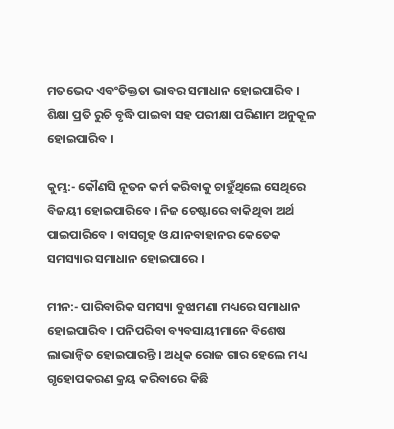ମତଭେଦ ଏବଂତିକ୍ତତା ଭାବର ସମାଧାନ ହୋଇପାରିବ । ଶିକ୍ଷା ପ୍ରତି ରୁଚି ବୃଦ୍ଧି ପାଇବା ସହ ପରୀକ୍ଷା ପରିଣାମ ଅନୁକୂଳ ହୋଇପାରିବ ।

କୁମ୍ଭ:- କୌଣସି ନୂତନ କର୍ମ କରିବାକୁ ଚାହୁଁଥିଲେ ସେଥିରେ ବିଜୟୀ ହୋଇପାରିବେ । ନିଜ ଚେଷ୍ଟାରେ ବାକିଥିବା ଅର୍ଥ ପାଇପାରିବେ । ବାସଗୃହ ଓ ଯାନବାହାନର କେତେକ ସମସ୍ୟାର ସମାଧାନ ହୋଇପାରେ ।

ମୀନ:- ପାରିବାରିକ ସମସ୍ୟା ବୁଝାମଣା ମଧ୍ୟରେ ସମାଧାନ ହୋଇପାରିବ । ପନିପରିବା ବ୍ୟବସାୟୀମାନେ ବିଶେଷ ଲାଭାନ୍ୱିତ ହୋଇପାରନ୍ତି । ଅଧିକ ରୋଜ ଗାର ହେଲେ ମଧ୍ୟ ଗୃହୋପକରଣ କ୍ରୟ କରିବାରେ କିଛି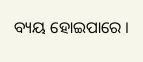ବ୍ୟୟ ହୋଇପାରେ ।